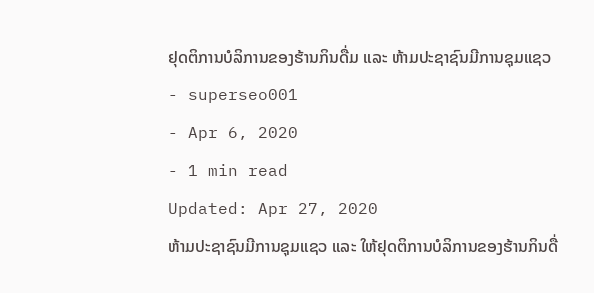ຢຸດຕິການບໍລິການຂອງຮ້ານກິນດື່ມ ແລະ ຫ້າມປະຊາຊົນມີການຊຸມແຊວ
- superseo001
- Apr 6, 2020
- 1 min read
Updated: Apr 27, 2020
ຫ້າມປະຊາຊົນມີການຊຸມແຊວ ແລະ ໃຫ້ຢຸດຕິການບໍລິການຂອງຮ້ານກິນດື່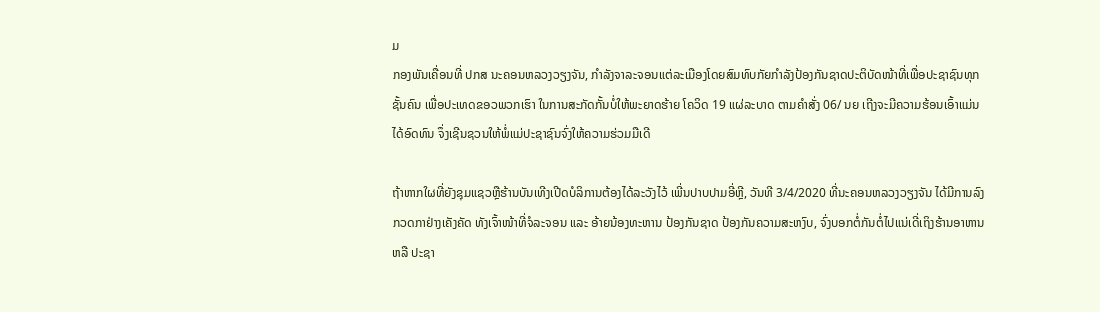ມ
ກອງພັນເຄື່ອນທີ່ ປກສ ນະຄອນຫລວງວຽງຈັນ, ກໍາລັງຈາລະຈອນແຕ່ລະເມືອງໂດຍສົມທົບກັຍກໍາລັງປ້ອງກັນຊາດປະຕິບັດໜ້າທີ່ເພື່ອປະຊາຊົນທຸກຊັ້ນຄົນ ເພື່ອປະເທດຂອວພວກເຮົາ ໃນການສະກັດກັ້ນບໍ່ໃຫ້ພະຍາດຮ້າຍ ໂຄວິດ 19 ແຜ່ລະບາດ ຕາມຄໍາສັ່ງ 06/ ນຍ ເຖີງຈະມີຄວາມຮ້ອນເອົ້າແມ່ນໄດ້ອົດທົນ ຈຶ່ງເຊີນຊວນໃຫ້ພໍ່ແມ່ປະຊາຊົນຈົ່ງໃຫ້ຄວາມຮ່ວມມືເດີ

ຖ້າຫາກໃຜທີ່ຍັງຊຸມແຊວຫຼືຮ້ານບັນເທີງເປີດບໍລິການຕ້ອງໄດ້ລະວັງໄວ້ ເພີ່ນປາບປາມອີ່ຫຼີ, ວັນທີ 3/4/2020 ທີ່ນະຄອນຫລວງວຽງຈັນ ໄດ້ມີການລົງກວດກາຢ່າງເຄັງຄັດ ທັງເຈົ້າໜ້າທີ່ຈໍລະຈອນ ແລະ ອ້າຍນ້ອງທະຫານ ປ້ອງກັນຊາດ ປ້ອງກັນຄວາມສະຫງົບ, ຈົ່ງບອກຕໍ່ກັນຕໍ່ໄປແນ່ເດີ່ເຖິງຮ້ານອາຫານ ຫລື ປະຊາ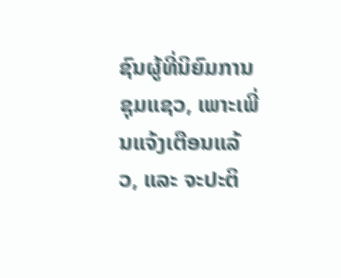ຊົນຜູ້ທີ່ນິຍົມການຊຸມແຊວ, ເພາະເພີ່ນແຈ້ງເຕືອນແລ້ວ, ແລະ ຈະປະຕິ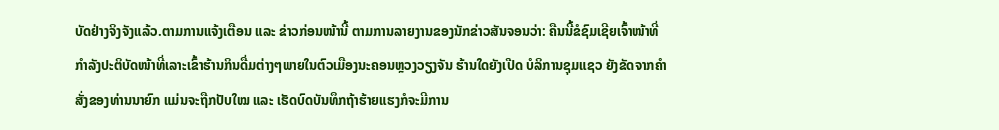ບັດຢ່າງຈິງຈັງແລ້ວ.ຕາມການແຈ້ງເຕືອນ ແລະ ຂ່າວກ່ອນໜ້ານີ້ ຕາມການລາຍງານຂອງນັກຂ່າວສັນຈອນວ່າ: ຄືນນີ້ຂໍຊົມເຊີຍເຈົ້າໜ້າທີ່ ກຳລັງປະຕິບັດໜ້າທີ່ເລາະເຂົ້າຮ້ານກິນດື່ມຕ່າງໆພາຍໃນຕົວເມືອງນະຄອນຫຼວງວຽງຈັນ ຮ້ານໃດຍັງເປີດ ບໍລິການຊຸມແຊວ ຍັງຂັດຈາກຄຳສັ່ງຂອງທ່ານນາຍົກ ແມ່ນຈະຖືກປັບໃໝ ແລະ ເຮັດບົດບັນທຶກຖ້າຮ້າຍແຮງກໍຈະມີການ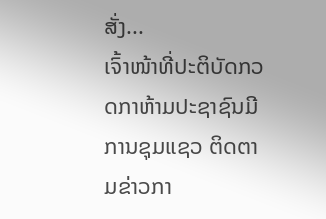ສັ່ງ...
ເຈົ້າໜ້າທີ່ປະຕິບັດກວດກາຫ້າມປະຊາຊົນມີການຊຸມແຊວ ຕິດຕາມຂ່າວກາ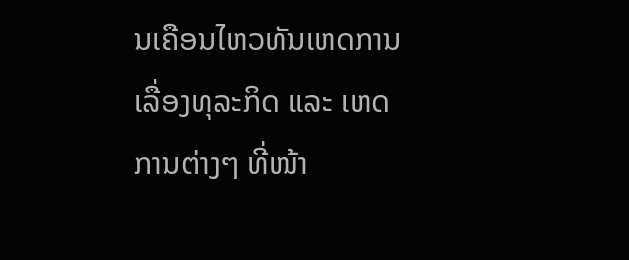ນເຄືອນໄຫວທັນເຫດການ ເລື່ອງທຸລະກິດ ແລະ ເຫດການຕ່າງໆ ທີ່ໜ້າ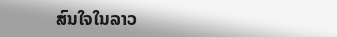ສົນໃຈໃນລາວ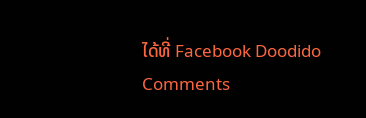ໄດ້ທີ່ Facebook Doodido
Comments